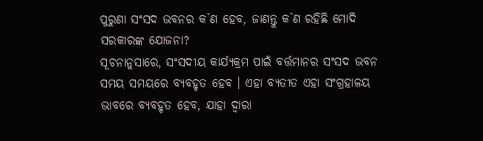ପୁରୁଣା ସଂସଦ ଭବନର କ`ଣ ହେବ, ଜାଣନ୍ତୁ କ`ଣ ରହିଛି ମୋଦି ସରକାରଙ୍କ ଯୋଜନା?
ସୂଚନାନୁସାରେ, ସଂସଦୀୟ କାର୍ଯ୍ୟକ୍ରମ ପାଇଁ ବର୍ତ୍ତମାନର ସଂସଦ ଭବନ ସମୟ ସମୟରେ ବ୍ୟବହୃତ ହେବ । ଏହା ବ୍ୟତୀତ ଏହା ସଂଗ୍ରହାଳୟ ଭାବରେ ବ୍ୟବହୃତ ହେବ, ଯାହା ଦ୍ୱାରା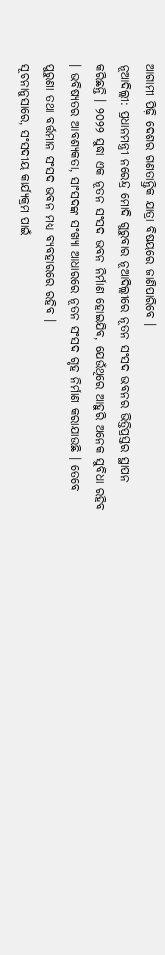ଆଗାମୀ ପିଢ଼ି ଦେଶର ଗଣତାନ୍ତ୍ରିକ ଯାତ୍ରା ବିଷୟରେ ଜାଣିପାରିବେ ।
ନୂଆଦିଲ୍ଲୀ: ପ୍ରଧାନମନ୍ତ୍ରୀ ନରେନ୍ଦ୍ର ମୋଦି ଗୁରୁବାର ନୂଆଦିଲ୍ଲୀରେ ନୂତନ ସଂସଦ ଭବନର ଭିତ୍ତିପ୍ରସ୍ତର ସ୍ଥାପନ କରିଛନ୍ତି । ୨୦୨୨ ସୁଦ୍ଧା ଏକ ନୂତନ ସଂସଦ ଭବନ ନିର୍ମାଣ ହୋଇଯିବ, ଯେଉଁଥିରେ ଆହୁରି ଅନେକ ସୁବିଧା ରହିବ । ଭବିଷ୍ୟତର ଆବଶ୍ୟକତା, ସାଂସଦଙ୍କ ସଂଖ୍ୟା ଆଧାରରେ ନୂତନ ସଂସଦ ଗୃହ ନିର୍ମାଣ କରାଯାଉଛି । ତେବେ ପୁରୁଣା ତଥା ବର୍ତ୍ତମାନ ସଂସଦ ଭବନ ମଧ୍ୟ ବ୍ୟବହାରରେ ରହିବ ।
ସୂଚନାନୁସାରେ, ସଂସଦୀୟ କାର୍ଯ୍ୟକ୍ରମ ପାଇଁ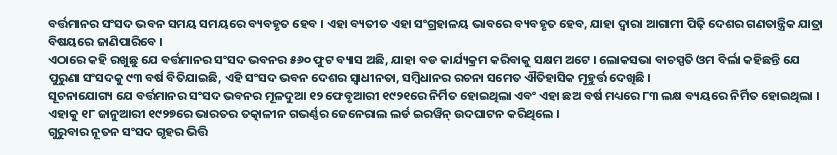ବର୍ତ୍ତମାନର ସଂସଦ ଭବନ ସମୟ ସମୟରେ ବ୍ୟବହୃତ ହେବ । ଏହା ବ୍ୟତୀତ ଏହା ସଂଗ୍ରହାଳୟ ଭାବରେ ବ୍ୟବହୃତ ହେବ, ଯାହା ଦ୍ୱାରା ଆଗାମୀ ପିଢ଼ି ଦେଶର ଗଣତାନ୍ତ୍ରିକ ଯାତ୍ରା ବିଷୟରେ ଜାଣିପାରିବେ ।
ଏଠାରେ କହି ରଖୁଛୁ ଯେ ବର୍ତ୍ତମାନର ସଂସଦ ଭବନର ୫୬୦ ଫୁଟ ବ୍ୟାସ ଅଛି, ଯାହା ବଡ କାର୍ଯ୍ୟକ୍ରମ କରିବାକୁ ସକ୍ଷମ ଅଟେ । ଲୋକସଭା ବାଚସ୍ପତି ଓମ ବିର୍ଲା କହିଛନ୍ତି ଯେ ପୁରୁଣା ସଂସଦକୁ ୯୩ ବର୍ଷ ବିତିଯାଇଛି, ଏହି ସଂସଦ ଭବନ ଦେଶର ସ୍ୱାଧୀନତା, ସମ୍ବିଧାନର ରଚନା ସମେତ ଐତିହାସିକ ମୂହୁର୍ତ୍ତ ଦେଖିଛି ।
ସୂଚନାଯୋଗ୍ୟ ଯେ ବର୍ତ୍ତମାନର ସଂସଦ ଭବନର ମୂଳଦୁଆ ୧୨ ଫେବୃଆରୀ ୧୯୨୧ରେ ନିର୍ମିତ ହୋଇଥିଲା ଏବଂ ଏହା ଛଅ ବର୍ଷ ମଧ୍ୟରେ ୮୩ ଲକ୍ଷ ବ୍ୟୟରେ ନିର୍ମିତ ହୋଇଥିଲା । ଏହାକୁ ୧୮ ଜାନୁଆରୀ ୧୯୨୭ରେ ଭାରତର ତତ୍କାଳୀନ ଗଭର୍ଣ୍ଣର ଜେନେରାଲ ଲର୍ଡ ଇରୱିନ୍ ଉଦଘାଟନ କରିଥିଲେ ।
ଗୁରୁବାର ନୂତନ ସଂସଦ ଗୃହର ଭିତ୍ତି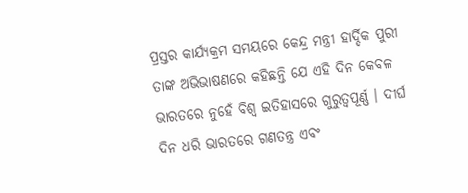ପ୍ରସ୍ତର କାର୍ଯ୍ୟକ୍ରମ ସମୟରେ କେନ୍ଦ୍ର ମନ୍ତ୍ରୀ ହାର୍ଦ୍ଦିକ ପୁରୀ ତାଙ୍କ ଅଭିଭାଷଣରେ କହିଛନ୍ତି ଯେ ଏହି ଦିନ କେବଳ ଭାରତରେ ନୁହେଁ ବିଶ୍ୱ ଇତିହାସରେ ଗୁରୁତ୍ୱପୂର୍ଣ୍ଣ । ଦୀର୍ଘ ଦିନ ଧରି ଭାରତରେ ଗଣତନ୍ତ୍ର ଏବଂ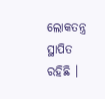ଲୋକତନ୍ତ୍ର ସ୍ଥାପିତ ରହିଛି ।